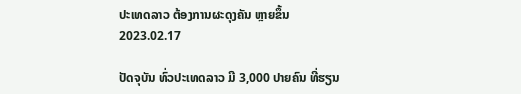ປະເທດລາວ ຕ້ອງການຜະດຸງຄັນ ຫຼາຍຂຶ້ນ
2023.02.17

ປັດຈຸບັນ ທົ່ວປະເທດລາວ ມີ 3,000 ປາຍຄົນ ທີ່ຮຽນ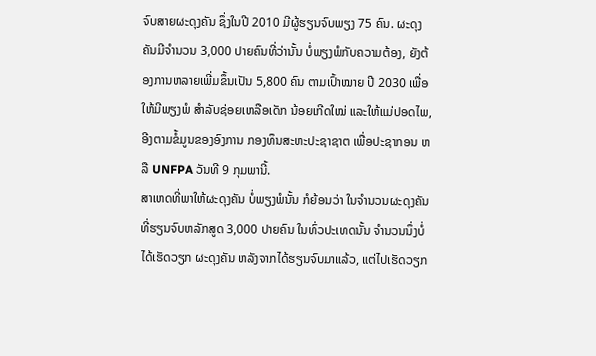ຈົບສາຍຜະດຸງຄັນ ຊຶ່ງໃນປີ 2010 ມີຜູ້ຮຽນຈົບພຽງ 75 ຄົນ. ຜະດຸງຄັນມີຈໍານວນ 3,000 ປາຍຄົນທີ່ວ່ານັ້ນ ບໍ່ພຽງພໍກັບຄວາມຕ້ອງ, ຍັງຕ້ອງການຫລາຍເພີ່ມຂຶ້ນເປັນ 5,800 ຄົນ ຕາມເປົ້າໝາຍ ປີ 2030 ເພື່ອໃຫ້ມີພຽງພໍ ສໍາລັບຊ່ອຍເຫລືອເດັກ ນ້ອຍເກີດໃໝ່ ແລະໃຫ້ແມ່ປອດໄພ, ອີງຕາມຂໍ້ມູນຂອງອົງການ ກອງທຶນສະຫະປະຊາຊາຕ ເພື່ອປະຊາກອນ ຫລື UNFPA ວັນທີ 9 ກຸມພານີ້.
ສາເຫດທີ່ພາໃຫ້ຜະດຸງຄັນ ບໍ່ພຽງພໍນັ້ນ ກໍຍ້ອນວ່າ ໃນຈໍານວນຜະດຸງຄັນ ທີ່ຮຽນຈົບຫລັກສູດ 3,000 ປາຍຄົນ ໃນທົ່ວປະເທດນັ້ນ ຈໍານວນນຶ່ງບໍ່ໄດ້ເຮັດວຽກ ຜະດຸງຄັນ ຫລັງຈາກໄດ້ຮຽນຈົບມາແລ້ວ, ແຕ່ໄປເຮັດວຽກ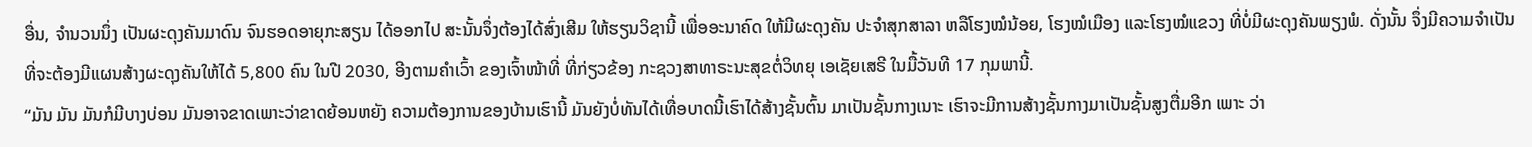ອື່ນ, ຈໍານວນນຶ່ງ ເປັນຜະດຸງຄັນມາດົນ ຈົນຮອດອາຍຸກະສຽນ ໄດ້ອອກໄປ ສະນັ້ນຈຶ່ງຕ້ອງໄດ້ສົ່ງເສີມ ໃຫ້ຮຽນວິຊານີ້ ເພື່ອອະນາຄົດ ໃຫ້ມີຜະດຸງຄັນ ປະຈໍາສຸກສາລາ ຫລືໂຮງໝໍນ້ອຍ, ໂຮງໝໍເມືອງ ແລະໂຮງໝໍແຂວງ ທີ່ບໍ່ມີຜະດຸງຄັນພຽງພໍ. ດັ່ງນັ້ນ ຈຶ່ງມີຄວາມຈໍາເປັນ ທີ່ຈະຕ້ອງມີແຜນສ້າງຜະດຸງຄັນໃຫ້ໄດ້ 5,800 ຄົນ ໃນປີ 2030, ອີງຕາມຄໍາເວົ້າ ຂອງເຈົ້າໜ້າທີ່ ທີ່ກ່ຽວຂ້ອງ ກະຊວງສາທາຣະນະສຸຂຕໍ່ວິທຍຸ ເອເຊັຍເສຣີ ໃນມື້ວັນທີ 17 ກຸມພານີ້.
“ມັນ ມັນ ມັນກໍມີບາງບ່ອນ ມັນອາຈຂາດເພາະວ່າຂາດຍ້ອນຫຍັງ ຄວາມຕ້ອງການຂອງບ້ານເຮົານີ້ ມັນຍັງບໍ່ທັນໄດ້ເທື່ອບາດນີ້ເຮົາໄດ້ສ້າງຊັ້ນຕົ້ນ ມາເປັນຊັ້ນກາງເນາະ ເຮົາຈະມີການສ້າງຊັ້ນກາງມາເປັນຊັ້ນສູງຕື່ມອີກ ເພາະ ວ່າ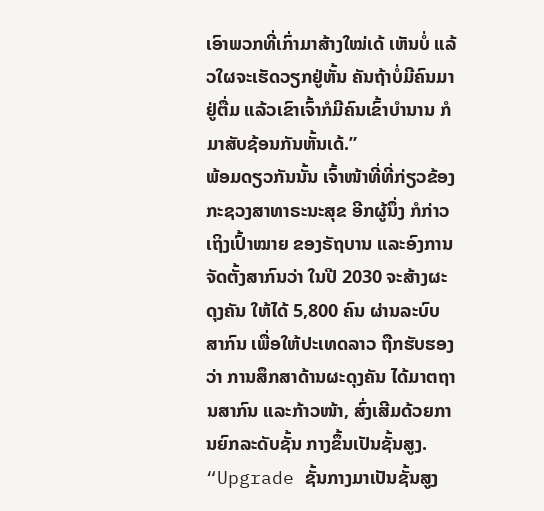ເອົາພວກທີ່ເກົ່າມາສ້າງໃໝ່ເດ້ ເຫັນບໍ່ ແລ້ວໃຜຈະເຮັດວຽກຢູ່ຫັ້ນ ຄັນຖ້າບໍ່ມີຄົນມາຢູ່ຕື່ມ ແລ້ວເຂົາເຈົ້າກໍມີຄົນເຂົ້າບໍານານ ກໍມາສັບຊ້ອນກັນຫັ້ນເດ້.”
ພ້ອມດຽວກັນນັ້ນ ເຈົ້າໜ້າທີ່ທີ່ກ່ຽວຂ້ອງ ກະຊວງສາທາຣະນະສຸຂ ອີກຜູ້ນຶ່ງ ກໍກ່າວເຖິງເປົ້າໝາຍ ຂອງຣັຖບານ ແລະອົງການຈັດຕັ້ງສາກົນວ່າ ໃນປີ 2030 ຈະສ້າງຜະດຸງຄັນ ໃຫ້ໄດ້ 5,800 ຄົນ ຜ່ານລະບົບສາກົນ ເພື່ອໃຫ້ປະເທດລາວ ຖືກຮັບຮອງວ່າ ການສຶກສາດ້ານຜະດຸງຄັນ ໄດ້ມາຕຖານສາກົນ ແລະກ້າວໜ້າ, ສົ່ງເສີມດ້ວຍການຍົກລະດັບຊັ້ນ ກາງຂຶ້ນເປັນຊັ້ນສູງ.
“Upgrade ຊັ້ນກາງມາເປັນຊັ້ນສູງ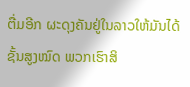ຕື່ມອີກ ຜະດຸງຄັນຢູ່ໃນລາວໃຫ້ມັນໄດ້ຊັ້ນສູງໝົດ ພວກເຮົາສິ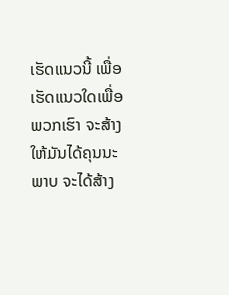ເຮັດແນວນີ້ ເພື່ອເຮັດແນວໃດເພື່ອພວກເຮົາ ຈະສ້າງໃຫ້ມັນໄດ້ຄຸນນະພາບ ຈະໄດ້ສ້າງ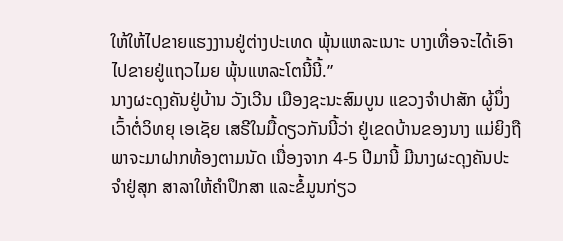ໃຫ້ໃຫ້ໄປຂາຍແຮງງານຢູ່ຕ່າງປະເທດ ພຸ້ນແຫລະເນາະ ບາງເທື່ອຈະໄດ້ເອົາໄປຂາຍຢູ່ແຖວໄມຍ ພຸ້ນແຫລະໂຕນີ້ນີ້.”
ນາງຜະດຸງຄັນຢູ່ບ້ານ ວັງເວີນ ເມືອງຊະນະສົມບູນ ແຂວງຈໍາປາສັກ ຜູ້ນຶ່ງ ເວົ້າຕໍ່ວິທຍຸ ເອເຊັຍ ເສຣີໃນມື້ດຽວກັນນີ້ວ່າ ຢູ່ເຂດບ້ານຂອງນາງ ແມ່ຍິງຖືພາຈະມາຝາກທ້ອງຕາມນັດ ເນື່ອງຈາກ 4-5 ປີມານີ້ ມີນາງຜະດຸງຄັນປະຈໍາຢູ່ສຸກ ສາລາໃຫ້ຄໍາປຶກສາ ແລະຂໍ້ມູນກ່ຽວ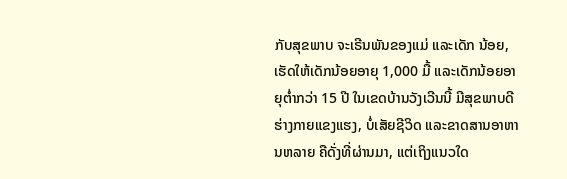ກັບສຸຂພາບ ຈະເຣີນພັນຂອງແມ່ ແລະເດັກ ນ້ອຍ, ເຮັດໃຫ້ເດັກນ້ອຍອາຍຸ 1,000 ມື້ ແລະເດັກນ້ອຍອາຍຸຕໍ່າກວ່າ 15 ປີ ໃນເຂດບ້ານວັງເວີນນີ້ ມີສຸຂພາບດີ ຮ່າງກາຍແຂງແຮງ, ບໍ່ເສັຍຊີວິດ ແລະຂາດສານອາຫານຫລາຍ ຄືດັ່ງທີ່ຜ່ານມາ, ແຕ່ເຖິງແນວໃດ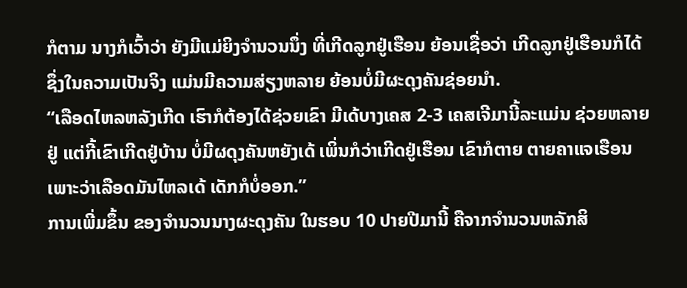ກໍຕາມ ນາງກໍເວົ້າວ່າ ຍັງມີແມ່ຍິງຈໍານວນນຶ່ງ ທີ່ເກີດລູກຢູ່ເຮືອນ ຍ້ອນເຊື່ອວ່າ ເກີດລູກຢູ່ເຮືອນກໍໄດ້ ຊຶ່ງໃນຄວາມເປັນຈິງ ແມ່ນມີຄວາມສ່ຽງຫລາຍ ຍ້ອນບໍ່ມີຜະດຸງຄັນຊ່ອຍນໍາ.
“ເລືອດໄຫລຫລັງເກີດ ເຮົາກໍຕ້ອງໄດ້ຊ່ວຍເຂົາ ມີເດ້ບາງເຄສ 2-3 ເຄສເຈີມານີ້ລະແມ່ນ ຊ່ວຍຫລາຍຢູ່ ແຕ່ກີ້ເຂົາເກີດຢູ່ບ້ານ ບໍ່ມີຜດຸງຄັນຫຍັງເດ້ ເພິ່ນກໍວ່າເກີດຢູ່ເຮືອນ ເຂົາກໍຕາຍ ຕາຍຄາແຈເຮືອນເພາະວ່າເລືອດມັນໄຫລເດ້ ເດັກກໍບໍ່ອອກ.”
ການເພີ່ມຂຶ້ນ ຂອງຈໍານວນນາງຜະດຸງຄັນ ໃນຮອບ 10 ປາຍປີມານີ້ ຄືຈາກຈໍານວນຫລັກສິ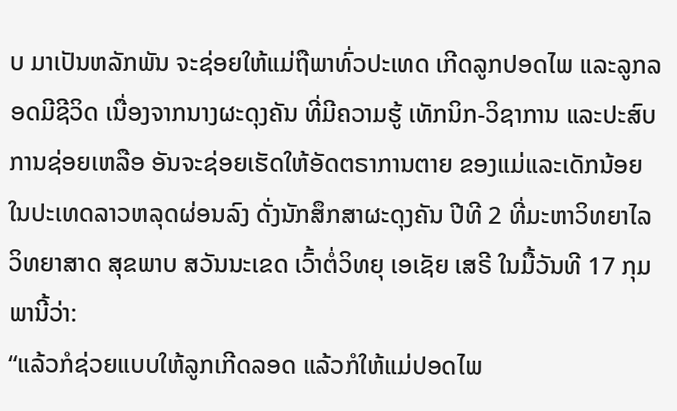ບ ມາເປັນຫລັກພັນ ຈະຊ່ອຍໃຫ້ແມ່ຖືພາທົ່ວປະເທດ ເກີດລູກປອດໄພ ແລະລູກລອດມີຊີວິດ ເນື່ອງຈາກນາງຜະດຸງຄັນ ທີ່ມີຄວາມຮູ້ ເທັກນິກ-ວິຊາການ ແລະປະສົບການຊ່ອຍເຫລືອ ອັນຈະຊ່ອຍເຮັດໃຫ້ອັດຕຣາການຕາຍ ຂອງແມ່ແລະເດັກນ້ອຍ ໃນປະເທດລາວຫລຸດຜ່ອນລົງ ດັ່ງນັກສຶກສາຜະດຸງຄັນ ປີທີ 2 ທີ່ມະຫາວິທຍາໄລ ວິທຍາສາດ ສຸຂພາບ ສວັນນະເຂດ ເວົ້າຕໍ່ວິທຍຸ ເອເຊັຍ ເສຣີ ໃນມື້ວັນທີ 17 ກຸມພານີ້ວ່າ:
“ແລ້ວກໍຊ່ວຍແບບໃຫ້ລູກເກີດລອດ ແລ້ວກໍໃຫ້ແມ່ປອດໄພ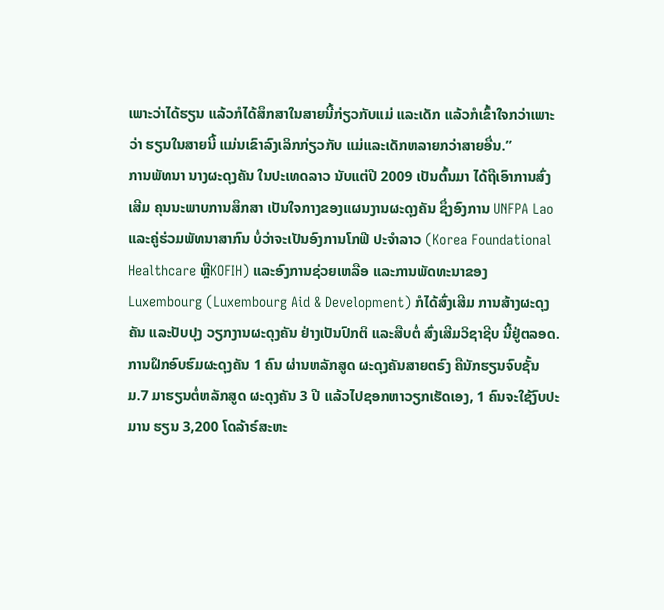ເພາະວ່າໄດ້ຮຽນ ແລ້ວກໍໄດ້ສຶກສາໃນສາຍນີ້ກ່ຽວກັບແມ່ ແລະເດັກ ແລ້ວກໍເຂົ້າໃຈກວ່າເພາະວ່າ ຮຽນໃນສາຍນີ້ ແມ່ນເຂົາລົງເລິກກ່ຽວກັບ ແມ່ແລະເດັກຫລາຍກວ່າສາຍອື່ນ.”
ການພັທນາ ນາງຜະດຸງຄັນ ໃນປະເທດລາວ ນັບແຕ່ປີ 2009 ເປັນຕົ້ນມາ ໄດ້ຖືເອົາການສົ່ງເສີມ ຄຸນນະພາບການສຶກສາ ເປັນໃຈກາງຂອງແຜນງານຜະດຸງຄັນ ຊຶ່ງອົງການ UNFPA Lao ແລະຄູ່ຮ່ວມພັທນາສາກົນ ບໍ່ວ່າຈະເປັນອົງການໂກຟີ ປະຈໍາລາວ (Korea Foundational Healthcare ຫຼືKOFIH) ແລະອົງການຊ່ວຍເຫລືອ ແລະການພັດທະນາຂອງ Luxembourg (Luxembourg Aid & Development) ກໍໄດ້ສົ່ງເສີມ ການສ້າງຜະດຸງຄັນ ແລະປັບປຸງ ວຽກງານຜະດຸງຄັນ ຢ່າງເປັນປົກຕິ ແລະສືບຕໍ່ ສົ່ງເສີມວິຊາຊີບ ນີ້ຢູ່ຕລອດ.
ການຝຶກອົບຮົມຜະດຸງຄັນ 1 ຄົນ ຜ່ານຫລັກສູດ ຜະດຸງຄັນສາຍຕຣົງ ຄືນັກຮຽນຈົບຊັ້ນ ມ.7 ມາຮຽນຕໍ່ຫລັກສູດ ຜະດຸງຄັນ 3 ປີ ແລ້ວໄປຊອກຫາວຽກເຮັດເອງ, 1 ຄົນຈະໃຊ້ງົບປະມານ ຮຽນ 3,200 ໂດລ້າຣ໌ສະຫະ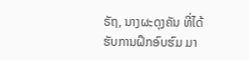ຣັຖ, ນາງຜະດຸງຄັນ ທີ່ໄດ້ຮັບການຝຶກອົບຮົມ ມາ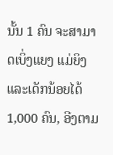ນັ້ນ 1 ຄົນ ຈະສາມາດເບິ່ງແຍງ ແມ່ຍິງ ແລະເດັກນ້ອຍໄດ້ 1,000 ຄົນ, ອີງຕາມ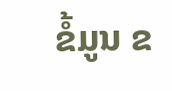ຂໍ້ມູນ ຂ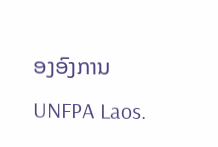ອງອົງການ UNFPA Laos.